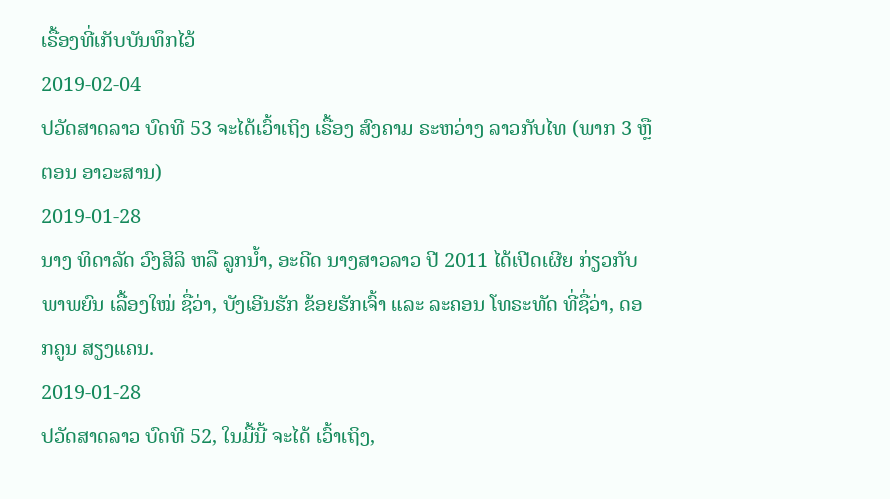ເຣື້ອງທີ່ເກັບບັນທຶກໄວ້
2019-02-04
ປວັດສາດລາວ ບົດທີ 53 ຈະໄດ້ເວົ້າເຖິງ ເຣື້ອງ ສົງຄາມ ຣະຫວ່າງ ລາວກັບໄທ (ພາກ 3 ຫຼື ຕອນ ອາວະສານ)
2019-01-28
ນາງ ທິດາລັດ ວົງສິລິ ຫລື ລູກນ້ຳ, ອະດີດ ນາງສາວລາວ ປີ 2011 ໄດ້ເປີດເຜີຍ ກ່ຽວກັບ ພາພຍົນ ເລື້ອງໃໝ່ ຊື່ວ່າ, ບັງເອີນຮັກ ຂ້ອຍຮັກເຈົ້າ ແລະ ລະຄອນ ໂທຣະທັດ ທີ່ຊື່ວ່າ, ດອກຄູນ ສຽງແຄນ.
2019-01-28
ປວັດສາດລາວ ບົດທີ 52, ໃນມື້ນີ້ ຈະໄດ້ ເວົ້າເຖິງ,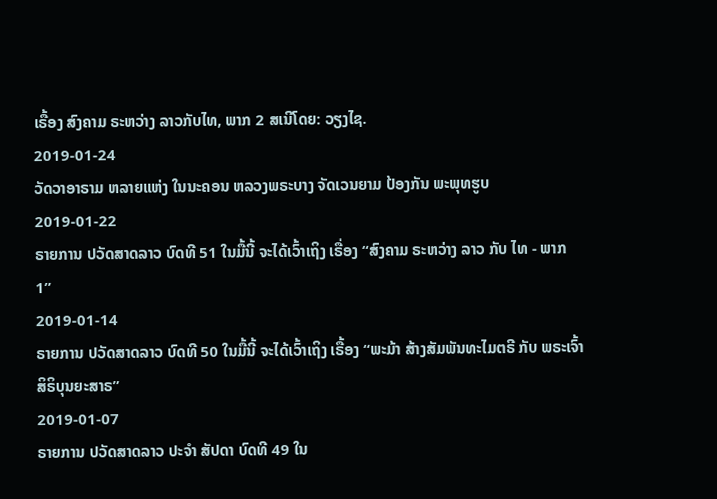ເຣື້ອງ ສົງຄາມ ຣະຫວ່າງ ລາວກັບໄທ, ພາກ 2 ສເນີໂດຍ: ວຽງໄຊ.
2019-01-24
ວັດວາອາຣາມ ຫລາຍແຫ່ງ ໃນນະຄອນ ຫລວງພຣະບາງ ຈັດເວນຍາມ ປ້ອງກັນ ພະພຸທຮູບ
2019-01-22
ຣາຍການ ປວັດສາດລາວ ບົດທີ 51 ໃນມື້ນີ້ ຈະໄດ້ເວົ້າເຖິງ ເຣື່ອງ “ສົງຄາມ ຣະຫວ່າງ ລາວ ກັບ ໄທ - ພາກ 1”
2019-01-14
ຣາຍການ ປວັດສາດລາວ ບົດທີ 50 ໃນມື້ນີ້ ຈະໄດ້ເວົ້າເຖິງ ເຣື້ອງ “ພະມ້າ ສ້າງສັມພັນທະໄມຕຣີ ກັບ ພຣະເຈົ້າສິຣິບຸນຍະສາຣ”
2019-01-07
ຣາຍການ ປວັດສາດລາວ ປະຈໍາ ສັປດາ ບົດທີ 49 ໃນ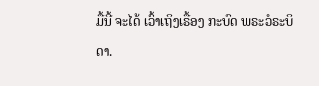ມື້ນີ້ ຈະໄດ້ ເວົ້າເຖິງເຣື້ອງ ກະບົດ ພຣະວໍຣະບິດາ.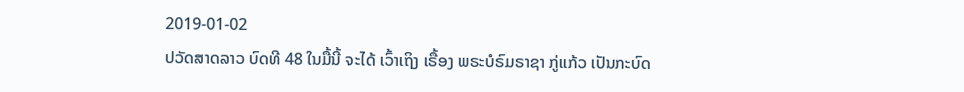2019-01-02
ປວັດສາດລາວ ບົດທີ 48 ໃນມື້ນີ້ ຈະໄດ້ ເວົ້າເຖິງ ເຣື້ອງ ພຣະບໍຣົມຣາຊາ ກູ່ແກ້ວ ເປັນກະບົດ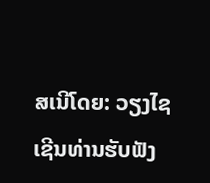ສເນີໂດຍ: ວຽງໄຊ ເຊີນທ່ານຮັບຟັງ